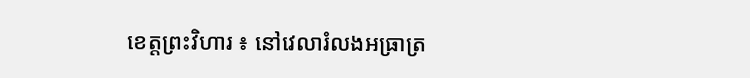ខេត្តព្រះវិហារ ៖ នៅវេលារំលងអធ្រាត្រ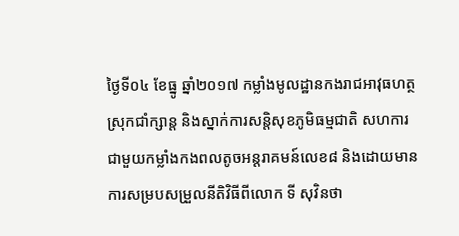ថ្ងៃទី០៤ ខែធ្នូ ឆ្នាំ២០១៧ កម្លាំងមូលដ្ឋានកងរាជអាវុធហត្ថស្រុកជាំក្សាន្ត និងស្នាក់ការសន្តិសុខភូមិធម្មជាតិ សហការជាមួយកម្លាំងកងពលតូចអន្តរាគមន៍លេខ៨ និងដោយមានការសម្របសម្រួលនីតិវិធីពីលោក ទី សុវិនថា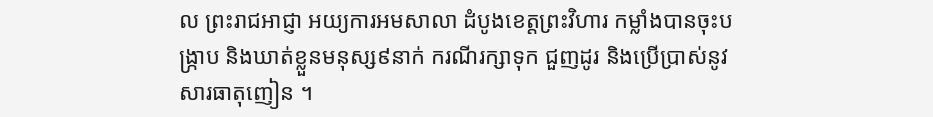ល ព្រះរាជអាជ្ញា អយ្យការអមសាលា ដំបូងខេត្តព្រះវិហារ កម្លាំងបានចុះបង្រ្កាប និងឃាត់ខ្លួនមនុស្ស៩នាក់ ករណីរក្សាទុក ជួញដូរ និងប្រើប្រាស់នូវសារធាតុញៀន ។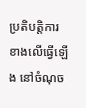ប្រតិបត្តិការខាងលើធ្វើឡើង នៅចំណុច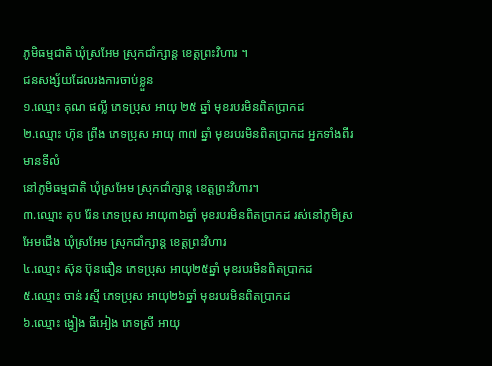ភូមិធម្មជាតិ ឃុំស្រអែម ស្រុកជាំក្សាន្ត ខេត្តព្រះវិហារ ។
ជនសង្ស័យដែលរងការចាប់ខ្លួន
១.ឈ្មោះ គុណ ផល្លី ភេទប្រុស អាយុ ២៥ ឆ្នាំ មុខរបរមិនពិតប្រាកដ
២.ឈ្មោះ ហ៊ុន ព្រីង ភេទប្រុស អាយុ ៣៧ ឆ្នាំ មុខរបរមិនពិតប្រាកដ អ្នកទាំងពីរមានទីលំ
នៅភូមិធម្មជាតិ ឃុំស្រអែម ស្រុកជាំក្សាន្ត ខេត្តព្រះវិហារ។
៣.ឈ្មោះ តុប រ៉ែន ភេទប្រុស អាយុ៣៦ឆ្នាំ មុខរបរមិនពិតប្រាកដ រស់នៅភូមិស្រអែមជើង ឃុំស្រអែម ស្រុកជាំក្សាន្ត ខេត្តព្រះវិហារ
៤.ឈ្មោះ ស៊ុន ប៊ុនធឿន ភេទប្រុស អាយុ២៥ឆ្នាំ មុខរបរមិនពិតប្រាកដ
៥.ឈ្មោះ ចាន់ រស្មី ភេទប្រុស អាយុ២៦ឆ្នាំ មុខរបរមិនពិតប្រាកដ
៦.ឈ្មោះ ង្វៀង ធីអៀង ភេទស្រី អាយុ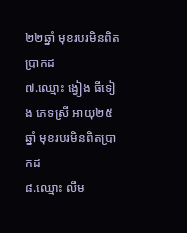២២ឆ្នាំ មុខរបរមិនពិតប្រាកដ
៧.ឈ្មោះ ង្វៀង ធីទៀង ភេទស្រី អាយុ២៥ឆ្នាំ មុខរបរមិនពិតប្រាកដ
៨.ឈ្មោះ លឹម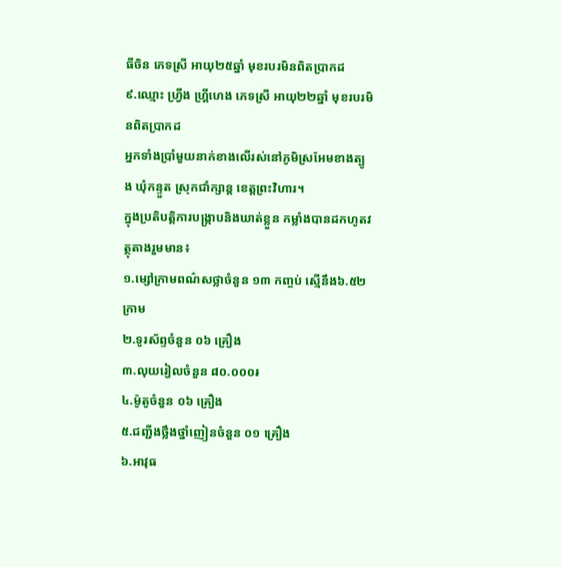ធីចិន ភេទស្រី អាយុ២៥ឆ្នាំ មុខរបរមិនពិតប្រាកដ
៩.ឈ្មោះ ហ្វ្រីង ហ្គ្រីហេង ភេទស្រី អាយុ២២ឆ្នាំ មុខរបរមិនពិតប្រាកដ
អ្នកទាំងប្រាំមួយនាក់ខាងលើរស់នៅភូមិស្រអែមខាងត្បូង ឃុំកន្ទួត ស្រុកជាំក្សាន្ត ខេត្តព្រះវិហារ។
ក្នុងប្រតិបតិ្តការបង្ក្រាបនិងឃាត់ខ្លួន កម្លាំងបានដកហូតវត្ថុតាងរួមមាន៖
១.ម្សៅក្រាមពណ៌សថ្លាចំនួន ១៣ កញ្ចប់ ស្មើនឹង៦.៥២ក្រាម
២.ទូរស័ព្ទចំនួន ០៦ គ្រឿង
៣.លុយរៀលចំនួន ៨០.០០០៛
៤.ម៉ូតូចំនួន ០៦ គ្រឿង
៥.ជញ្ជីងថ្លឹងថ្នាំញៀនចំនួន ០១ គ្រឿង
៦.អាវុធ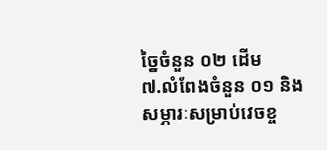ច្នៃចំនួន ០២ ដើម
៧.លំពែងចំនួន ០១ និងសម្ភារៈសម្រាប់វេចខ្ច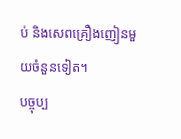ប់ និងសេពគ្រឿងញៀនមួយចំនួនទៀត។
បច្ចុប្ប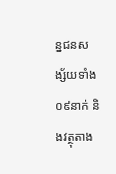ន្នជនសង្ស័យទាំង០៩នាក់ និងវត្ថុតាង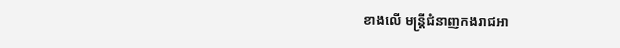ខាងលើ មន្ត្រីជំនាញកងរាជអា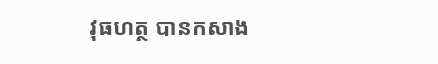វុធហត្ថ បានកសាង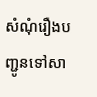សំណុំរឿងបញ្ជូនទៅសា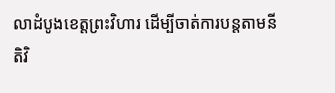លាដំបូងខេត្តព្រះវិហារ ដើម្បីចាត់ការបន្តតាមនីតិវិ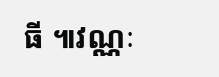ធី ៕វណ្ណៈ